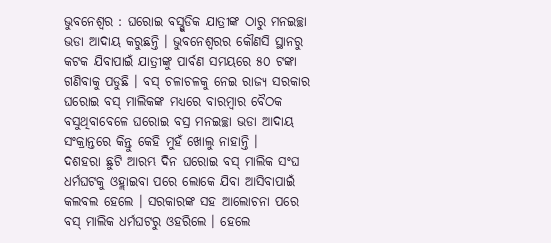ଭୁବନେଶ୍ୱର : ଘରୋଇ ବସ୍ଗୁଡିକ ଯାତ୍ରୀଙ୍କ ଠାରୁ ମନଇଚ୍ଛା ଭଡା ଆଦାୟ କରୁଛନ୍ତି । ଭୁବନେଶ୍ୱରର କୌଣସି ସ୍ଥାନରୁ କଟକ ଯିବାପାଇଁ ଯାତ୍ରୀଙ୍କୁ ପାର୍ବଣ ସମୟରେ ୫୦ ଟଙ୍କା ଗଣିବାକୁ ପଡୁଛି । ବସ୍ ଚଳାଚଳକୁ ନେଇ ରାଜ୍ୟ ସରକାର ଘରୋଇ ବସ୍ ମାଲିକଙ୍କ ମଧ୍ୟରେ ବାରମ୍ବାର ବୈଠକ ବସୁଥିବାବେଳେ ଘରୋଇ ବସ୍ର ମନଇଚ୍ଛା ଭଡା ଆଦାୟ ସଂକ୍ରାନ୍ତରେ କିନ୍ତୁ କେହି ମୁହଁ ଖୋଲୁ ନାହାନ୍ତି ।
ଦଶହରା ଛୁଟି ଆରମ୍ଭ ଦିନ ଘରୋଇ ବସ୍ ମାଲିକ ସଂଘ ଧର୍ମଘଟକୁ ଓହ୍ଲାଇବା ପରେ ଲୋକେ ଯିବା ଆସିବାପାଇଁ କଲବଲ ହେଲେ । ସରକାରଙ୍କ ସହ ଆଲୋଚନା ପରେ ବସ୍ ମାଲିକ ଧର୍ମଘଟରୁ ଓହରିଲେ । ହେଲେ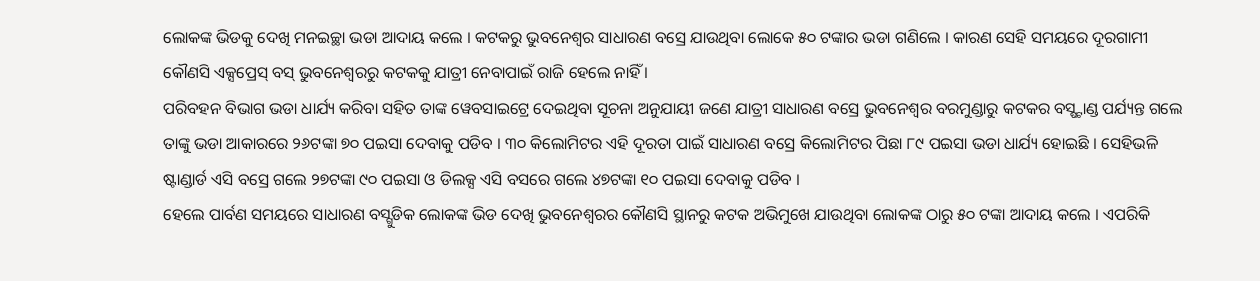ଲୋକଙ୍କ ଭିଡକୁ ଦେଖି ମନଇଚ୍ଛା ଭଡା ଆଦାୟ କଲେ । କଟକରୁ ଭୁବନେଶ୍ୱର ସାଧାରଣ ବସ୍ରେ ଯାଉଥିବା ଲୋକେ ୫୦ ଟଙ୍କାର ଭଡା ଗଣିଲେ । କାରଣ ସେହି ସମୟରେ ଦୂରଗାମୀ କୌଣସି ଏକ୍ସପ୍ରେସ୍ ବସ୍ ଭୁବନେଶ୍ୱରରୁ କଟକକୁ ଯାତ୍ରୀ ନେବାପାଇଁ ରାଜି ହେଲେ ନାହିଁ ।
ପରିବହନ ବିଭାଗ ଭଡା ଧାର୍ଯ୍ୟ କରିବା ସହିତ ତାଙ୍କ ୱେବସାଇଟ୍ରେ ଦେଇଥିବା ସୂଚନା ଅନୁଯାୟୀ ଜଣେ ଯାତ୍ରୀ ସାଧାରଣ ବସ୍ରେ ଭୁବନେଶ୍ୱର ବରମୁଣ୍ଡାରୁ କଟକର ବସ୍ଷ୍ଟାଣ୍ଡ ପର୍ଯ୍ୟନ୍ତ ଗଲେ ତାଙ୍କୁ ଭଡା ଆକାରରେ ୨୬ଟଙ୍କା ୭୦ ପଇସା ଦେବାକୁ ପଡିବ । ୩୦ କିଲୋମିଟର ଏହି ଦୂରତା ପାଇଁ ସାଧାରଣ ବସ୍ରେ କିଲୋମିଟର ପିଛା ୮୯ ପଇସା ଭଡା ଧାର୍ଯ୍ୟ ହୋଇଛି । ସେହିଭଳି ଷ୍ଟାଣ୍ଡାର୍ଡ ଏସି ବସ୍ରେ ଗଲେ ୨୭ଟଙ୍କା ୯୦ ପଇସା ଓ ଡିଲକ୍ସ ଏସି ବସରେ ଗଲେ ୪୭ଟଙ୍କା ୧୦ ପଇସା ଦେବାକୁ ପଡିବ ।
ହେଲେ ପାର୍ବଣ ସମୟରେ ସାଧାରଣ ବସ୍ଗୁଡିକ ଲୋକଙ୍କ ଭିଡ ଦେଖି ଭୁବନେଶ୍ୱରର କୌଣସି ସ୍ଥାନରୁ କଟକ ଅଭିମୁଖେ ଯାଉଥିବା ଲୋକଙ୍କ ଠାରୁ ୫୦ ଟଙ୍କା ଆଦାୟ କଲେ । ଏପରିକି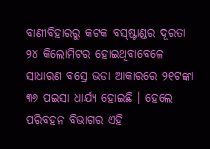ବାଣୀବିହାରରୁ କଟକ ବସ୍ଷ୍ଟାଣ୍ଡର ଦୂରତା ୨୪ କିଲୋମିଟର ହୋଇଥିବାବେଳେ ସାଧାରଣ ବସ୍ରେ ଭଡା ଆକାରରେ ୨୧ଟଙ୍କା ୩୬ ପଇସା ଧାର୍ଯ୍ୟ ହୋଇଛି । ହେଲେ ପରିବହନ ବିଭାଗର ଏହି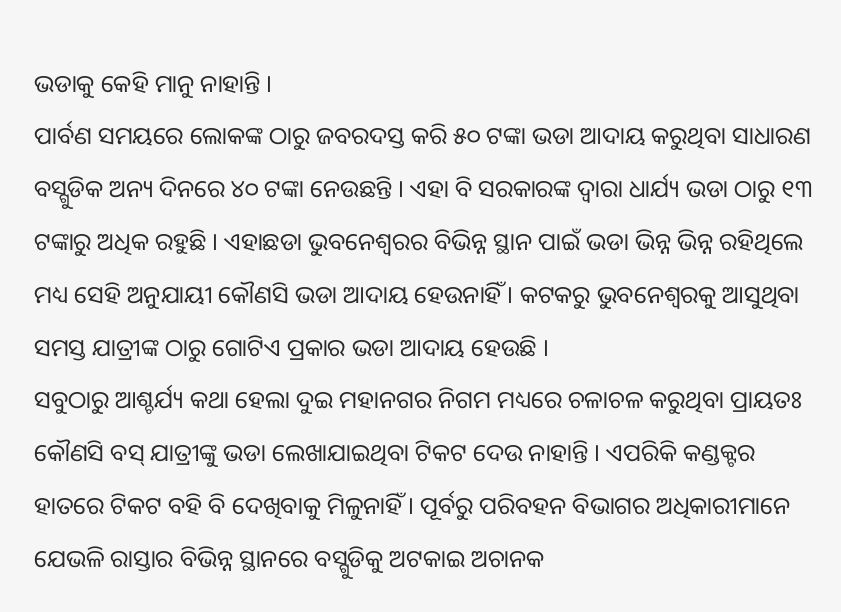ଭଡାକୁ କେହି ମାନୁ ନାହାନ୍ତି ।
ପାର୍ବଣ ସମୟରେ ଲୋକଙ୍କ ଠାରୁ ଜବରଦସ୍ତ କରି ୫୦ ଟଙ୍କା ଭଡା ଆଦାୟ କରୁଥିବା ସାଧାରଣ ବସ୍ଗୁଡିକ ଅନ୍ୟ ଦିନରେ ୪୦ ଟଙ୍କା ନେଉଛନ୍ତି । ଏହା ବି ସରକାରଙ୍କ ଦ୍ୱାରା ଧାର୍ଯ୍ୟ ଭଡା ଠାରୁ ୧୩ ଟଙ୍କାରୁ ଅଧିକ ରହୁଛି । ଏହାଛଡା ଭୁବନେଶ୍ୱରର ବିଭିନ୍ନ ସ୍ଥାନ ପାଇଁ ଭଡା ଭିନ୍ନ ଭିନ୍ନ ରହିଥିଲେ ମଧ୍ୟ ସେହି ଅନୁଯାୟୀ କୌଣସି ଭଡା ଆଦାୟ ହେଉନାହିଁ । କଟକରୁ ଭୁବନେଶ୍ୱରକୁ ଆସୁଥିବା ସମସ୍ତ ଯାତ୍ରୀଙ୍କ ଠାରୁ ଗୋଟିଏ ପ୍ରକାର ଭଡା ଆଦାୟ ହେଉଛି ।
ସବୁଠାରୁ ଆଶ୍ଚର୍ଯ୍ୟ କଥା ହେଲା ଦୁଇ ମହାନଗର ନିଗମ ମଧ୍ୟରେ ଚଳାଚଳ କରୁଥିବା ପ୍ରାୟତଃ କୌଣସି ବସ୍ ଯାତ୍ରୀଙ୍କୁ ଭଡା ଲେଖାଯାଇଥିବା ଟିକଟ ଦେଉ ନାହାନ୍ତି । ଏପରିକି କଣ୍ଡକ୍ଟର ହାତରେ ଟିକଟ ବହି ବି ଦେଖିବାକୁ ମିଳୁନାହିଁ । ପୂର୍ବରୁ ପରିବହନ ବିଭାଗର ଅଧିକାରୀମାନେ ଯେଭଳି ରାସ୍ତାର ବିଭିନ୍ନ ସ୍ଥାନରେ ବସ୍ଗୁଡିକୁ ଅଟକାଇ ଅଚାନକ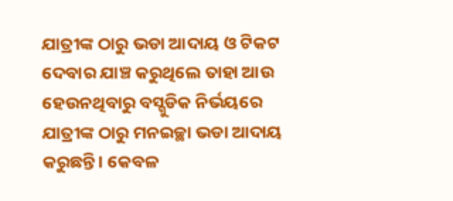ଯାତ୍ରୀଙ୍କ ଠାରୁ ଭଡା ଆଦାୟ ଓ ଟିକଟ ଦେବାର ଯାଞ୍ଚ କରୁଥିଲେ ତାହା ଆଉ ହେଉନଥିବାରୁ ବସ୍ଗୁଡିକ ନିର୍ଭୟରେ ଯାତ୍ରୀଙ୍କ ଠାରୁ ମନଇଚ୍ଛା ଭଡା ଆଦାୟ କରୁଛନ୍ତି । କେବଳ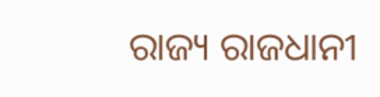ରାଜ୍ୟ ରାଜଧାନୀ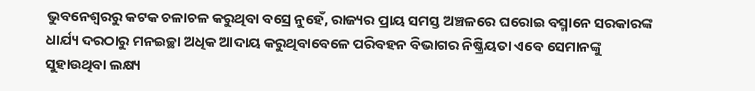ଭୁବନେଶ୍ୱରରୁ କଟକ ଚଳାଚଳ କରୁଥିବା ବସ୍ରେ ନୁହେଁ, ରାଜ୍ୟର ପ୍ରାୟ ସମସ୍ତ ଅଞ୍ଚଳରେ ଘରୋଇ ବସ୍ମାନେ ସରକାରଙ୍କ ଧାର୍ଯ୍ୟ ଦରଠାରୁ ମନଇଚ୍ଛା ଅଧିକ ଆଦାୟ କରୁଥିବାବେଳେ ପରିବହନ ବିଭାଗର ନିଷ୍କ୍ରିୟତା ଏବେ ସେମାନଙ୍କୁ ସୁହାଉଥିବା ଲକ୍ଷ୍ୟ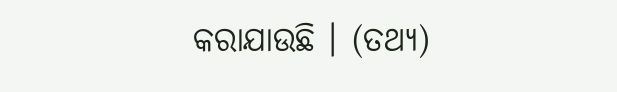କରାଯାଉଛି । (ତଥ୍ୟ)